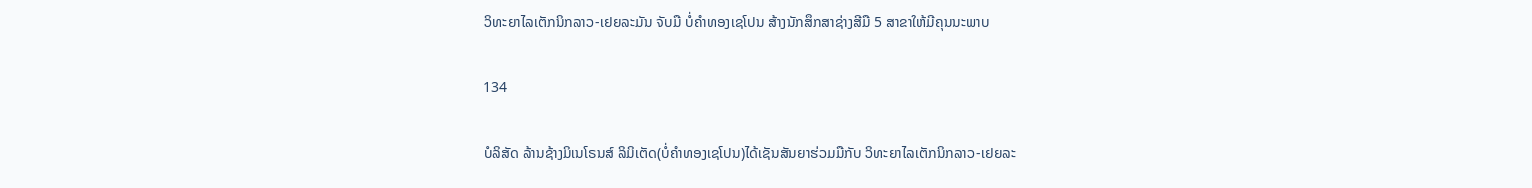ວິທະຍາໄລເຕັກນິກລາວ-ເຢຍລະມັນ ຈັບມື ບໍ່ຄໍາທອງເຊໂປນ ສ້າງນັກສຶກສາຊ່າງສີມື 5 ສາຂາໃຫ້ມີຄຸນນະພາບ

134

ບໍລິສັດ ລ້ານຊ້າງມິເນໂຣນສ໌ ລິມິເຕັດ(ບໍ່ຄໍາທອງເຊໂປນ)ໄດ້ເຊັນສັນຍາຮ່ວມມືກັບ ວິທະຍາໄລເຕັກນິກລາວ-ເຢຍລະ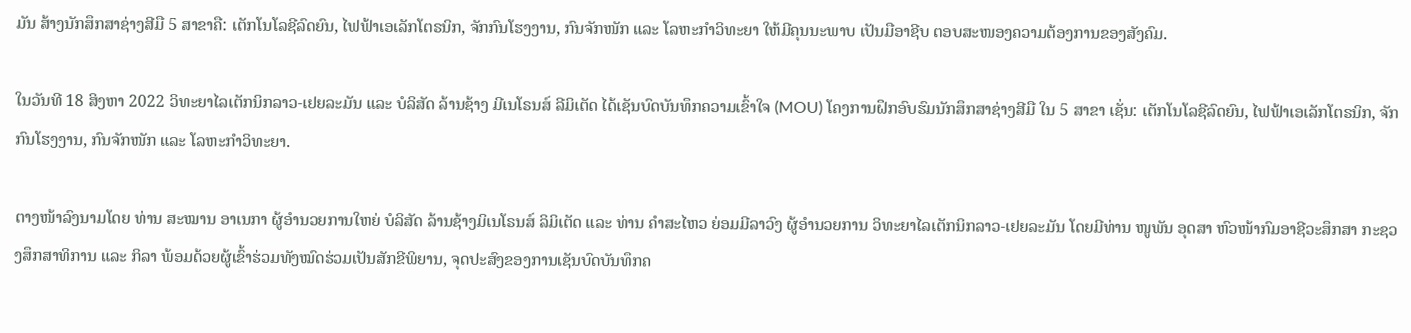ມັນ ສ້າງນັກສຶກສາຊ່າງສີມື 5 ສາຂາຄື: ເຕັກໂນໂລຊີລົດຍົນ, ໄຟຟ້າເອເລັກໂຕຣນິກ, ຈັກກົນໂຮງງານ, ກົນຈັກໜັກ ແລະ ໂລຫະກຳວິທະຍາ ໃຫ້ມີຄຸນນະພາບ ເປັນມືອາຊີບ ຕອບສະໜອງຄວາມຕ້ອງການຂອງສັງຄົມ.

ໃນວັນທີ 18 ສິງຫາ 2022 ວິທະຍາໄລເຕັກນິກລາວ-ເຢຍລະມັນ ແລະ ບໍລິສັດ ລ້ານຊ້າງ ມີເນໂຣນສ໌ ລີມິເຕັດ ໄດ້ເຊັນບົດບັນທຶກຄວາມເຂົ້າໃຈ (MOU) ໂຄງການຝຶກອົບຮົມນັກສຶກສາຊ່າງສີມື ໃນ 5 ສາຂາ ເຊັ່ນ: ເຕັກໂນໂລຊີລົດຍົນ, ໄຟຟ້າເອເລັກໂຕຣນິກ, ຈັກກົນໂຮງງານ, ກົນຈັກໜັກ ແລະ ໂລຫະກຳວິທະຍາ.

ຕາງໜ້າລົງນາມໂດຍ ທ່ານ ສະໝານ ອາເນກາ ຜູ້ອໍານວຍການໃຫຍ່ ບໍລິສັດ ລ້ານຊ້າງມິເນໂຣນສ໌ ລິມິເຕັດ ແລະ ທ່ານ ຄໍາສະໄຫວ ຍ່ອມມີລາວົງ ຜູ້ອໍານວຍການ ວິທະຍາໄລເຕັກນິກລາວ-ເຢຍລະມັນ ໂດຍມີທ່ານ ໜູພັນ ອຸດສາ ຫົວໜ້າກົມອາຊີວະສຶກສາ ກະຊວງສຶກສາທິການ ແລະ ກິລາ ພ້ອມດ້ວຍຜູ້ເຂົ້າຮ່ວມທັງໝົດຮ່ວມເປັນສັກຂີພິຍານ, ຈຸດປະສົງຂອງການເຊັນບົດບັນທຶກຄ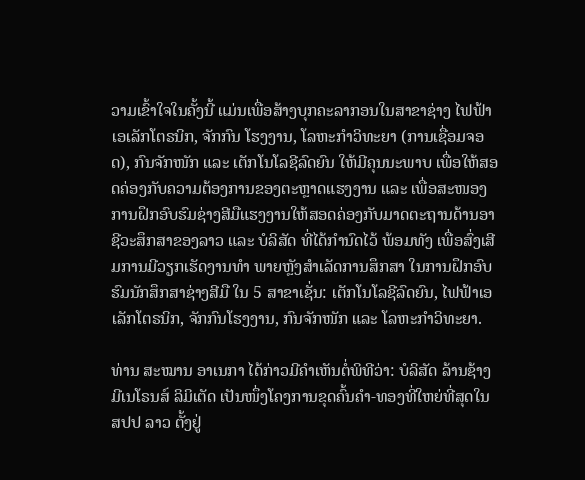ວາມເຂົ້າໃຈໃນຄັ້ງນີ້ ແມ່ນເພື່ອສ້າງບຸກຄະລາກອນໃນສາຂາຊ່າງ ໄຟຟ້າເອເລັກໂຕຣນິກ, ຈັກກົນ ໂຮງງານ, ໂລຫະກຳວິທະຍາ (ການເຊື່ອມຈອດ), ກົນຈັກໜັກ ແລະ ເຕັກໂນໂລຊີລົດຍົນ ໃຫ້ມີຄຸນນະພາບ ເພື່ອໃຫ້ສອດຄ່ອງກັບຄວາມຕ້ອງການຂອງຕະຫຼາດແຮງງານ ແລະ ເພື່ອສະໜອງການຝຶກອົບຮົມຊ່າງສີມືແຮງງານໃຫ້ສອດຄ່ອງກັບມາດຕະຖານດ້ານອາຊີວະສຶກສາຂອງລາວ ແລະ ບໍລິສັດ ທີ່ໄດ້ກຳນົດໄວ້ ພ້ອມທັງ ເພື່ອສົ່ງເສີມການມີວຽກເຮັດງານທຳ ພາຍຫຼັງສຳເລັດການສຶກສາ ໃນການຝຶກອົບຮົມນັກສຶກສາຊ່າງສີມື ໃນ 5 ສາຂາເຊັ່ນ: ເຕັກໂນໂລຊີລົດຍົນ, ໄຟຟ້າເອເລັກໂຕຣນິກ, ຈັກກົນໂຮງງານ, ກົນຈັກໜັກ ແລະ ໂລຫະກຳວິທະຍາ.

ທ່ານ ສະໝານ ອາເນກາ ໄດ້ກ່າວມີຄໍາເຫັນຕໍ່ພິທີວ່າ: ບໍລິສັດ ລ້ານຊ້າງ ມີເນໂຣນສ໌ ລິມິເຕັດ ເປັນໜຶ່ງໂຄງການຂຸດຄົ້ນຄຳ-ທອງທີ່ໃຫຍ່ທີ່ສຸດໃນ ສປປ ລາວ ຕັ້ງຢູ່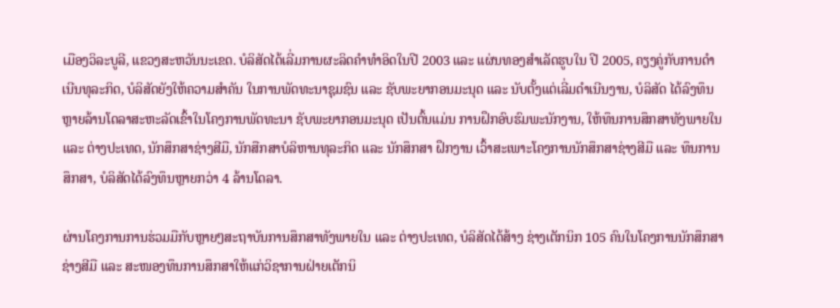ເມືອງວິລະບູລີ, ແຂວງສະຫວັນນະເຂດ. ບໍລິສັດໄດ້ເລີ່ມການຜະລິດຄໍາທຳອິດໃນປີ 2003 ແລະ ແຜ່ນທອງສຳເລັດຮູບໃນ ປີ 2005, ຄຽງຄູ່ກັບການດຳເນີນທຸລະກິດ, ບໍລິສັດຍັງໃຫ້ຄວາມສຳຄັນ ໃນການພັດທະນາຊຸມຊົນ ແລະ ຊັບພະຍາກອນມະນຸດ ແລະ ນັບຕັ້ງແຕ່ເລີ່ມດຳເນີນງານ, ບໍລິສັດ ໄດ້ລົງທຶນ ຫຼາຍລ້ານໂດລາສະຫະລັດເຂົ້າໃນໂຄງການພັດທະນາ ຊັບພະຍາກອນມະນຸດ ເປັນຕົ້ນແມ່ນ ການຝຶກອົບຮົມພະນັກງານ, ໃຫ້ທຶນການສຶກສາທັງພາຍໃນ ແລະ ຕ່າງປະເທດ, ນັກສຶກສາຊ່າງສີມື, ນັກສືກສາບໍລິຫານທຸລະກິດ ແລະ ນັກສຶກສາ ຝຶກງານ ເວົ້າສະເພາະໂຄງການນັກສຶກສາຊ່າງສີມື ແລະ ທຶນການ ສຶກສາ, ບໍລິສັດໄດ້ລົງທຶນຫຼາຍກວ່າ 4 ລ້ານໂດລາ.

ຜ່ານໂຄງການການຮ່ວມມືກັບຫຼາຍໆສະຖາບັນການສຶກສາທັງພາຍໃນ ແລະ ຕ່າງປະເທດ, ບໍລິສັດໄດ້ສ້າງ ຊ່າງເຕັກນິກ 105 ຄົນໃນໂຄງການນັກສຶກສາຊ່າງສີມື ແລະ ສະໜອງທຶນການສຶກສາໃຫ້ແກ່ວິຊາການຝ່າຍເຕັກນິ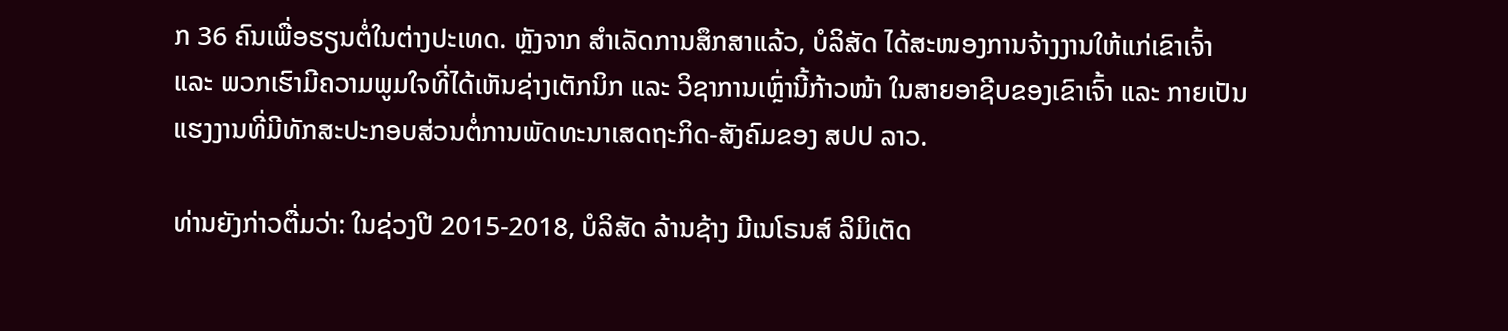ກ 36 ຄົນເພື່ອຮຽນຕໍ່ໃນຕ່າງປະເທດ. ຫຼັງຈາກ ສຳເລັດການສຶກສາແລ້ວ, ບໍລິສັດ ໄດ້ສະໜອງການຈ້າງງານໃຫ້ແກ່ເຂົາເຈົ້າ ແລະ ພວກເຮົາມີຄວາມພູມໃຈທີ່ໄດ້ເຫັນຊ່າງເຕັກນິກ ແລະ ວິຊາການເຫຼົ່ານີ້ກ້າວໜ້າ ໃນສາຍອາຊີບຂອງເຂົາເຈົ້າ ແລະ ກາຍເປັນແຮງງານທີ່ມີທັກສະປະກອບສ່ວນຕໍ່ການພັດທະນາເສດຖະກິດ-ສັງຄົມຂອງ ສປປ ລາວ.

ທ່ານຍັງກ່າວຕື່ມວ່າ: ໃນຊ່ວງປີ 2015-2018, ບໍລິສັດ ລ້ານຊ້າງ ມີເນໂຣນສ໌ ລິມິເຕັດ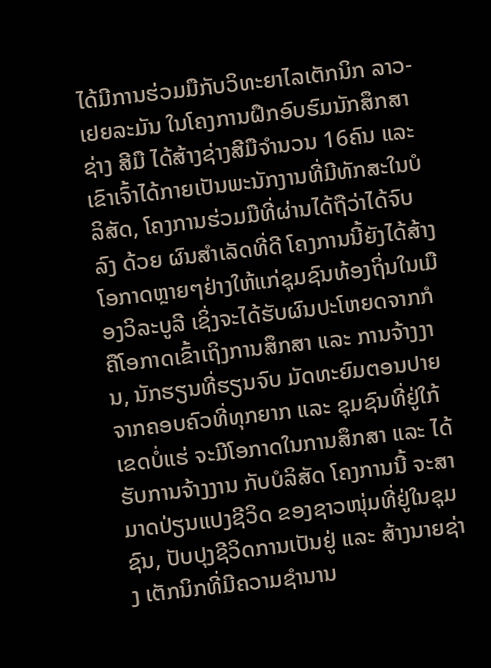ໄດ້ມີການຮ່ວມມືກັບວິທະຍາໄລເຕັກນິກ ລາວ-ເຢຍລະມັນ ໃນໂຄງການຝຶກອົບຮົມນັກສຶກສາຊ່າງ ສີມື ໄດ້ສ້າງຊ່າງສີມືຈຳນວນ 16ຄົນ ແລະ ເຂົາເຈົ້າໄດ້ກາຍເປັນພະນັກງານທີ່ມີທັກສະໃນບໍລິສັດ, ໂຄງການຮ່ວມມືທີ່ຜ່ານໄດ້ຖືວ່າໄດ້ຈົບລົງ ດ້ວຍ ຜົນສຳເລັດທີ່ດີ ໂຄງການນີ້ຍັງໄດ້ສ້າງໂອກາດຫຼາຍໆຢ່າງໃຫ້ແກ່ຊຸມຊົນທ້ອງຖິ່ນໃນເມືອງວິລະບູລີ ເຊິ່ງຈະໄດ້ຮັບຜົນປະໂຫຍດຈາກກໍຄືໂອກາດເຂົ້າເຖິງການສຶກສາ ແລະ ການຈ້າງງານ, ນັກຮຽນທີ່ຮຽນຈົບ ມັດທະຍົມຕອນປາຍ ຈາກຄອບຄົວທີ່ທຸກຍາກ ແລະ ຊຸມຊົນທີ່ຢູ່ໃກ້ເຂດບໍ່ແຮ່ ຈະມີໂອກາດໃນການສຶກສາ ແລະ ໄດ້ຮັບການຈ້າງງານ ກັບບໍລິສັດ ໂຄງການນີ້ ຈະສາມາດປ່ຽນແປງຊີວິດ ຂອງຊາວໜຸ່ມທີ່ຢູ່ໃນຊຸມຊົນ, ປັບປຸງຊີວິດການເປັນຢູ່ ແລະ ສ້າງນາຍຊ່າງ ເຕັກນິກທີ່ມີຄວາມຊຳນານ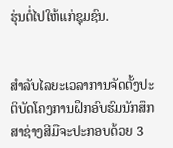ຮຸ່ນຕໍ່ໄປໃຫ້ແກ່ຊຸມຊົນ.


ສໍາລັບໄລຍະເວລາການຈັດຕັ້ງປະຕິບັດໂຄງການຝຶກອົບຮົມນັກສຶກສາຊ່າງສີມືຈະປະກອບດ້ວຍ 3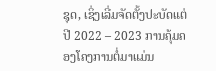ຊຸດ, ເຊິ່ງເລີ່ມຈັດຕັ້ງປະບັດແຕ່ປີ 2022 – 2023 ການຄຸ້ມຄອງໂຄງການຕໍ່ມາແມ່ນ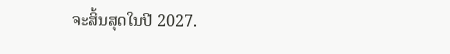ຈະສິ້ນສຸດໃນປີ 2027.